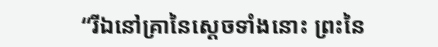“រីឯនៅគ្រានៃស្ដេចទាំងនោះ ព្រះនៃ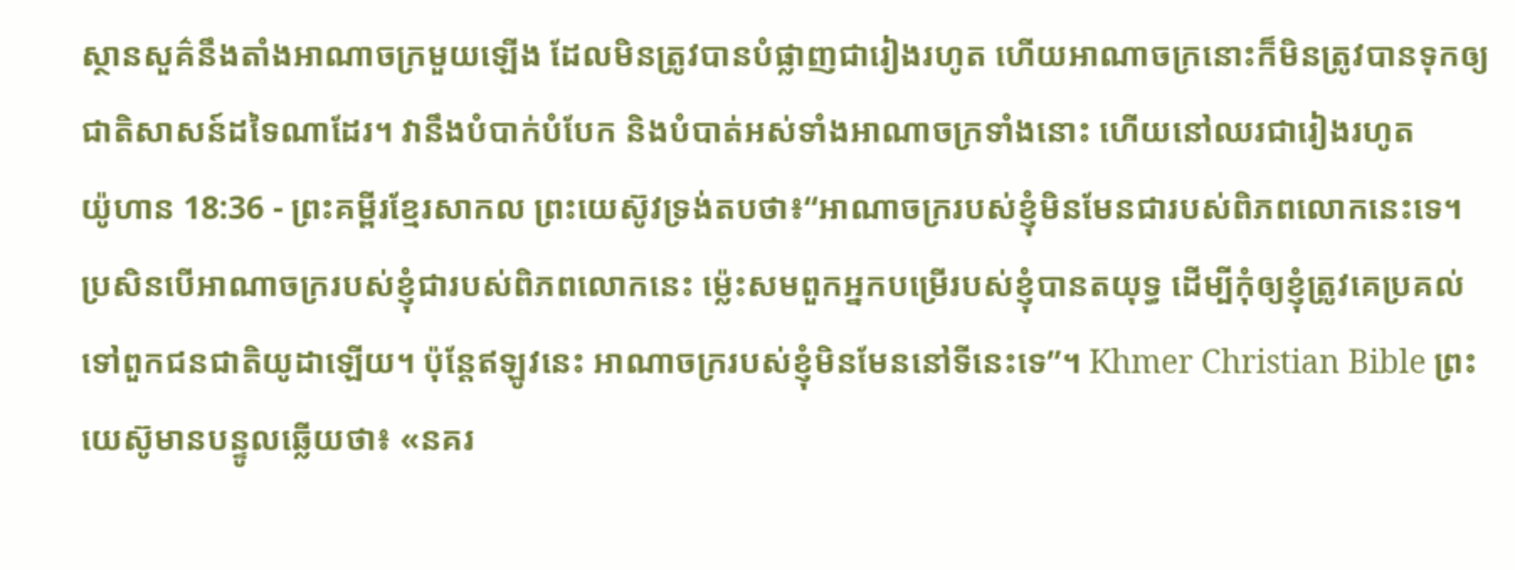ស្ថានសួគ៌នឹងតាំងអាណាចក្រមួយឡើង ដែលមិនត្រូវបានបំផ្លាញជារៀងរហូត ហើយអាណាចក្រនោះក៏មិនត្រូវបានទុកឲ្យជាតិសាសន៍ដទៃណាដែរ។ វានឹងបំបាក់បំបែក និងបំបាត់អស់ទាំងអាណាចក្រទាំងនោះ ហើយនៅឈរជារៀងរហូត
យ៉ូហាន 18:36 - ព្រះគម្ពីរខ្មែរសាកល ព្រះយេស៊ូវទ្រង់តបថា៖“អាណាចក្ររបស់ខ្ញុំមិនមែនជារបស់ពិភពលោកនេះទេ។ ប្រសិនបើអាណាចក្ររបស់ខ្ញុំជារបស់ពិភពលោកនេះ ម្ល៉េះសមពួកអ្នកបម្រើរបស់ខ្ញុំបានតយុទ្ធ ដើម្បីកុំឲ្យខ្ញុំត្រូវគេប្រគល់ទៅពួកជនជាតិយូដាឡើយ។ ប៉ុន្តែឥឡូវនេះ អាណាចក្ររបស់ខ្ញុំមិនមែននៅទីនេះទេ”។ Khmer Christian Bible ព្រះយេស៊ូមានបន្ទូលឆ្លើយថា៖ «នគរ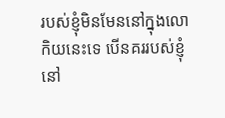របស់ខ្ញុំមិនមែននៅក្នុងលោកិយនេះទេ បើនគររបស់ខ្ញុំនៅ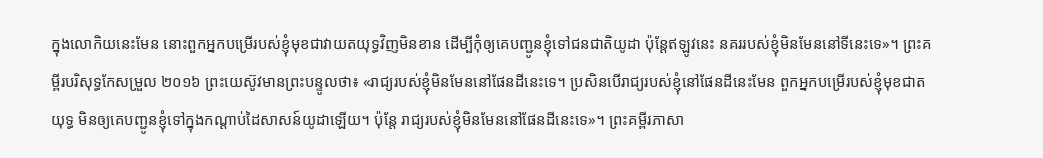ក្នុងលោកិយនេះមែន នោះពួកអ្នកបម្រើរបស់ខ្ញុំមុខជាវាយតយុទ្ធវិញមិនខាន ដើម្បីកុំឲ្យគេបញ្ជូនខ្ញុំទៅជនជាតិយូដា ប៉ុន្ដែឥឡូវនេះ នគររបស់ខ្ញុំមិនមែននៅទីនេះទេ»។ ព្រះគម្ពីរបរិសុទ្ធកែសម្រួល ២០១៦ ព្រះយេស៊ូវមានព្រះបន្ទូលថា៖ «រាជ្យរបស់ខ្ញុំមិនមែននៅផែនដីនេះទេ។ ប្រសិនបើរាជ្យរបស់ខ្ញុំនៅផែនដីនេះមែន ពួកអ្នកបម្រើរបស់ខ្ញុំមុខជាតយុទ្ធ មិនឲ្យគេបញ្ជូនខ្ញុំទៅក្នុងកណ្ដាប់ដៃសាសន៍យូដាឡើយ។ ប៉ុន្តែ រាជ្យរបស់ខ្ញុំមិនមែននៅផែនដីនេះទេ»។ ព្រះគម្ពីរភាសា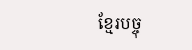ខ្មែរបច្ចុ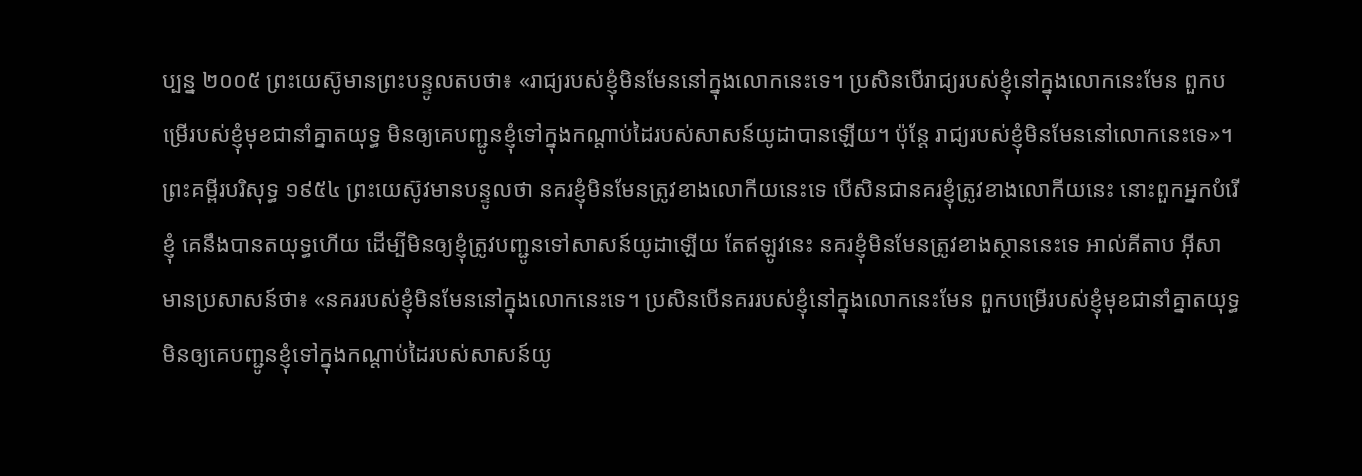ប្បន្ន ២០០៥ ព្រះយេស៊ូមានព្រះបន្ទូលតបថា៖ «រាជ្យរបស់ខ្ញុំមិនមែននៅក្នុងលោកនេះទេ។ ប្រសិនបើរាជ្យរបស់ខ្ញុំនៅក្នុងលោកនេះមែន ពួកបម្រើរបស់ខ្ញុំមុខជានាំគ្នាតយុទ្ធ មិនឲ្យគេបញ្ជូនខ្ញុំទៅក្នុងកណ្ដាប់ដៃរបស់សាសន៍យូដាបានឡើយ។ ប៉ុន្តែ រាជ្យរបស់ខ្ញុំមិនមែននៅលោកនេះទេ»។ ព្រះគម្ពីរបរិសុទ្ធ ១៩៥៤ ព្រះយេស៊ូវមានបន្ទូលថា នគរខ្ញុំមិនមែនត្រូវខាងលោកីយនេះទេ បើសិនជានគរខ្ញុំត្រូវខាងលោកីយនេះ នោះពួកអ្នកបំរើខ្ញុំ គេនឹងបានតយុទ្ធហើយ ដើម្បីមិនឲ្យខ្ញុំត្រូវបញ្ជូនទៅសាសន៍យូដាឡើយ តែឥឡូវនេះ នគរខ្ញុំមិនមែនត្រូវខាងស្ថាននេះទេ អាល់គីតាប អ៊ីសាមានប្រសាសន៍ថា៖ «នគររបស់ខ្ញុំមិនមែននៅក្នុងលោកនេះទេ។ ប្រសិនបើនគររបស់ខ្ញុំនៅក្នុងលោកនេះមែន ពួកបម្រើរបស់ខ្ញុំមុខជានាំគ្នាតយុទ្ធមិនឲ្យគេបញ្ជូនខ្ញុំទៅក្នុងកណ្ដាប់ដៃរបស់សាសន៍យូ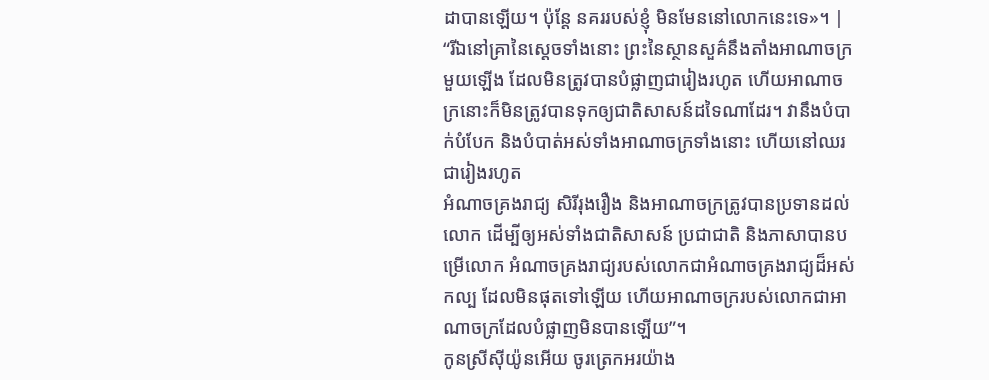ដាបានឡើយ។ ប៉ុន្ដែ នគររបស់ខ្ញុំ មិនមែននៅលោកនេះទេ»។ |
“រីឯនៅគ្រានៃស្ដេចទាំងនោះ ព្រះនៃស្ថានសួគ៌នឹងតាំងអាណាចក្រមួយឡើង ដែលមិនត្រូវបានបំផ្លាញជារៀងរហូត ហើយអាណាចក្រនោះក៏មិនត្រូវបានទុកឲ្យជាតិសាសន៍ដទៃណាដែរ។ វានឹងបំបាក់បំបែក និងបំបាត់អស់ទាំងអាណាចក្រទាំងនោះ ហើយនៅឈរជារៀងរហូត
អំណាចគ្រងរាជ្យ សិរីរុងរឿង និងអាណាចក្រត្រូវបានប្រទានដល់លោក ដើម្បីឲ្យអស់ទាំងជាតិសាសន៍ ប្រជាជាតិ និងភាសាបានបម្រើលោក អំណាចគ្រងរាជ្យរបស់លោកជាអំណាចគ្រងរាជ្យដ៏អស់កល្ប ដែលមិនផុតទៅឡើយ ហើយអាណាចក្ររបស់លោកជាអាណាចក្រដែលបំផ្លាញមិនបានឡើយ”។
កូនស្រីស៊ីយ៉ូនអើយ ចូរត្រេកអរយ៉ាង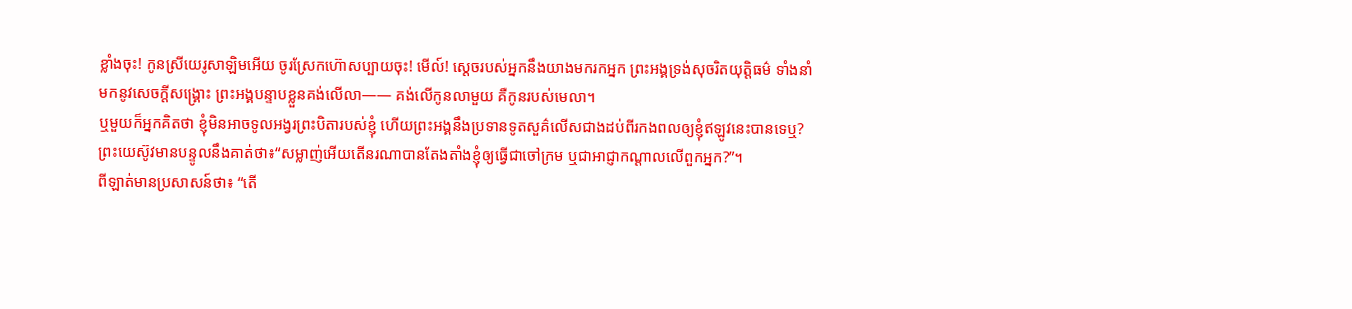ខ្លាំងចុះ! កូនស្រីយេរូសាឡិមអើយ ចូរស្រែកហ៊ោសប្បាយចុះ! មើល៍! ស្ដេចរបស់អ្នកនឹងយាងមករកអ្នក ព្រះអង្គទ្រង់សុចរិតយុត្តិធម៌ ទាំងនាំមកនូវសេចក្ដីសង្គ្រោះ ព្រះអង្គបន្ទាបខ្លួនគង់លើលា—— គង់លើកូនលាមួយ គឺកូនរបស់មេលា។
ឬមួយក៏អ្នកគិតថា ខ្ញុំមិនអាចទូលអង្វរព្រះបិតារបស់ខ្ញុំ ហើយព្រះអង្គនឹងប្រទានទូតសួគ៌លើសជាងដប់ពីរកងពលឲ្យខ្ញុំឥឡូវនេះបានទេឬ?
ព្រះយេស៊ូវមានបន្ទូលនឹងគាត់ថា៖“សម្លាញ់អើយតើនរណាបានតែងតាំងខ្ញុំឲ្យធ្វើជាចៅក្រម ឬជាអាជ្ញាកណ្ដាលលើពួកអ្នក?”។
ពីឡាត់មានប្រសាសន៍ថា៖ “តើ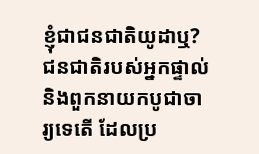ខ្ញុំជាជនជាតិយូដាឬ? ជនជាតិរបស់អ្នកផ្ទាល់ និងពួកនាយកបូជាចារ្យទេតើ ដែលប្រ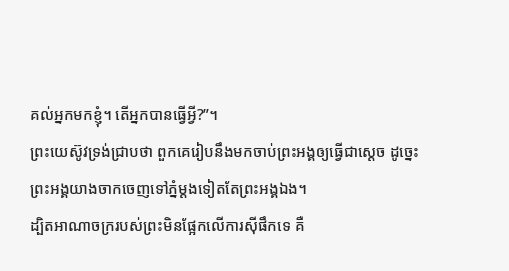គល់អ្នកមកខ្ញុំ។ តើអ្នកបានធ្វើអ្វី?”។
ព្រះយេស៊ូវទ្រង់ជ្រាបថា ពួកគេរៀបនឹងមកចាប់ព្រះអង្គឲ្យធ្វើជាស្ដេច ដូច្នេះព្រះអង្គយាងចាកចេញទៅភ្នំម្ដងទៀតតែព្រះអង្គឯង។
ដ្បិតអាណាចក្ររបស់ព្រះមិនផ្អែកលើការស៊ីផឹកទេ គឺ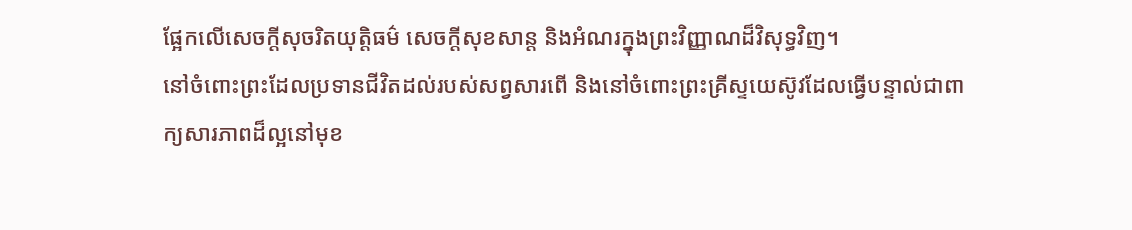ផ្អែកលើសេចក្ដីសុចរិតយុត្តិធម៌ សេចក្ដីសុខសាន្ត និងអំណរក្នុងព្រះវិញ្ញាណដ៏វិសុទ្ធវិញ។
នៅចំពោះព្រះដែលប្រទានជីវិតដល់របស់សព្វសារពើ និងនៅចំពោះព្រះគ្រីស្ទយេស៊ូវដែលធ្វើបន្ទាល់ជាពាក្យសារភាពដ៏ល្អនៅមុខ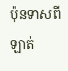ប៉ុនទាសពីឡាត់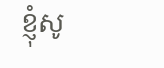ខ្ញុំសូ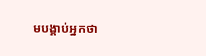មបង្គាប់អ្នកថា